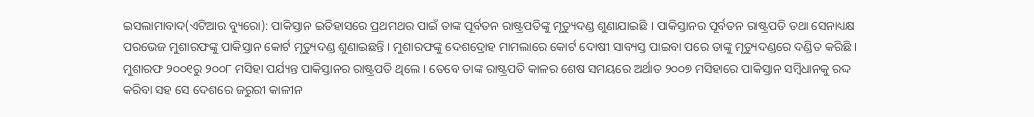ଇସଲାମାବାଦ(ଏଟିଆର ବ୍ୟୁରୋ): ପାକିସ୍ତାନ ଇତିହାସରେ ପ୍ରଥମଥର ପାଇଁ ତାଙ୍କ ପୂର୍ବତନ ରାଷ୍ଟ୍ରପତିଙ୍କୁ ମୃତ୍ୟୁଦଣ୍ଡ ଶୁଣାଯାଇଛି । ପାକିସ୍ତାନର ପୂର୍ବତନ ରାଷ୍ଟ୍ରପତି ତଥା ସେନାଧ୍ୟକ୍ଷ ପରଭେଜ ମୁଶାରଫଙ୍କୁ ପାକିସ୍ତାନ କୋର୍ଟ ମୃତ୍ୟୁଦଣ୍ଡ ଶୁଣାଇଛନ୍ତି । ମୁଶାରଫଙ୍କୁ ଦେଶଦ୍ରୋହ ମାମଲାରେ କୋର୍ଟ ଦୋଷୀ ସାବ୍ୟସ୍ତ ପାଇବା ପରେ ତାଙ୍କୁ ମୃତ୍ୟୁଦଣ୍ଡରେ ଦଣ୍ଡିତ କରିଛି । ମୁଶାରଫ ୨୦୦୧ରୁ ୨୦୦୮ ମସିହା ପର୍ଯ୍ୟନ୍ତ ପାକିସ୍ତାନର ରାଷ୍ଟ୍ରପତି ଥିଲେ । ତେବେ ତାଙ୍କ ରାଷ୍ଟ୍ରପତି କାଳର ଶେଷ ସମୟରେ ଅର୍ଥାତ ୨୦୦୭ ମସିହାରେ ପାକିସ୍ତାନ ସମ୍ବିଧାନକୁ ରଦ୍ଦ କରିବା ସହ ସେ ଦେଶରେ ଜରୁରୀ କାଳୀନ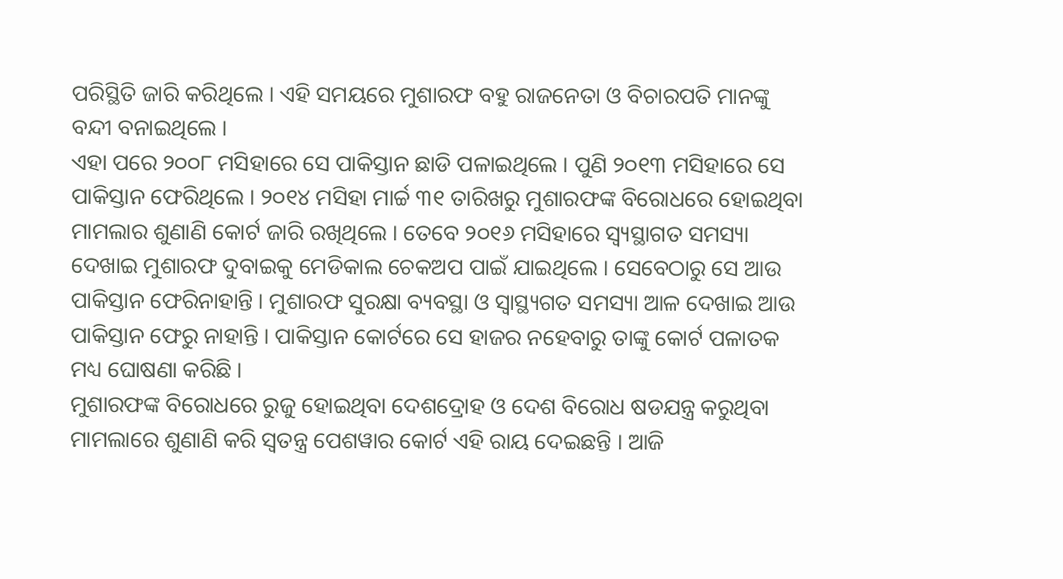ପରିସ୍ଥିତି ଜାରି କରିଥିଲେ । ଏହି ସମୟରେ ମୁଶାରଫ ବହୁ ରାଜନେତା ଓ ବିଚାରପତି ମାନଙ୍କୁ ବନ୍ଦୀ ବନାଇଥିଲେ ।
ଏହା ପରେ ୨୦୦୮ ମସିହାରେ ସେ ପାକିସ୍ତାନ ଛାଡି ପଳାଇଥିଲେ । ପୁଣି ୨୦୧୩ ମସିହାରେ ସେ ପାକିସ୍ତାନ ଫେରିଥିଲେ । ୨୦୧୪ ମସିହା ମାର୍ଚ୍ଚ ୩୧ ତାରିଖରୁ ମୁଶାରଫଙ୍କ ବିରୋଧରେ ହୋଇଥିବା ମାମଲାର ଶୁଣାଣି କୋର୍ଟ ଜାରି ରଖିଥିଲେ । ତେବେ ୨୦୧୬ ମସିହାରେ ସ୍ୱ୍ୟସ୍ଥାଗତ ସମସ୍ୟା ଦେଖାଇ ମୁଶାରଫ ଦୁବାଇକୁ ମେଡିକାଲ ଚେକଅପ ପାଇଁ ଯାଇଥିଲେ । ସେବେଠାରୁ ସେ ଆଉ ପାକିସ୍ତାନ ଫେରିନାହାନ୍ତି । ମୁଶାରଫ ସୁରକ୍ଷା ବ୍ୟବସ୍ଥା ଓ ସ୍ୱାସ୍ଥ୍ୟଗତ ସମସ୍ୟା ଆଳ ଦେଖାଇ ଆଉ ପାକିସ୍ତାନ ଫେରୁ ନାହାନ୍ତି । ପାକିସ୍ତାନ କୋର୍ଟରେ ସେ ହାଜର ନହେବାରୁ ତାଙ୍କୁ କୋର୍ଟ ପଳାତକ ମଧ୍ୟ ଘୋଷଣା କରିଛି ।
ମୁଶାରଫଙ୍କ ବିରୋଧରେ ରୁଜୁ ହୋଇଥିବା ଦେଶଦ୍ରୋହ ଓ ଦେଶ ବିରୋଧ ଷଡଯନ୍ତ୍ର କରୁଥିବା ମାମଲାରେ ଶୁଣାଣି କରି ସ୍ୱତନ୍ତ୍ର ପେଶୱାର କୋର୍ଟ ଏହି ରାୟ ଦେଇଛନ୍ତି । ଆଜି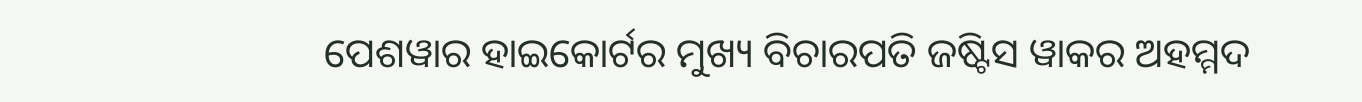ପେଶୱାର ହାଇକୋର୍ଟର ମୁଖ୍ୟ ବିଚାରପତି ଜଷ୍ଟିସ ୱାକର ଅହମ୍ମଦ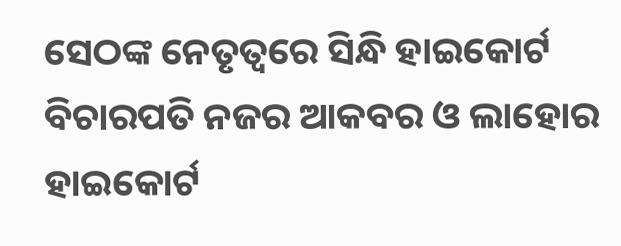ସେଠଙ୍କ ନେତୃତ୍ୱରେ ସିନ୍ଧି ହାଇକୋର୍ଟ ବିଚାରପତି ନଜର ଆକବର ଓ ଲାହୋର ହାଇକୋର୍ଟ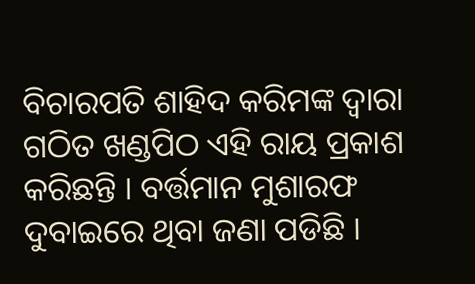ବିଚାରପତି ଶାହିଦ କରିମଙ୍କ ଦ୍ୱାରା ଗଠିତ ଖଣ୍ଡପିଠ ଏହି ରାୟ ପ୍ରକାଶ କରିଛନ୍ତି । ବର୍ତ୍ତମାନ ମୁଶାରଫ ଦୁବାଇରେ ଥିବା ଜଣା ପଡିଛି ।